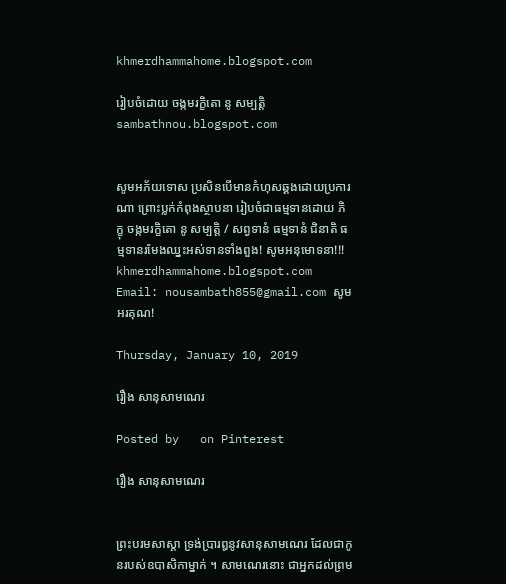khmerdhammahome.blogspot.com

រៀបចំដោយ ចង្កមរក្ខិតោ នូ សម្បត្តិ sambathnou.blogspot.com


សូមអភ័យទោស ប្រសិនបើមានកំហុសឆ្គងដោយប្រការណា ព្រោះប្លក់កំពុងស្ថាបនា រៀបចំជាធម្មទានដោយ ភិក្ខុ ចង្កមរក្ខិតោ នូ សម្បត្តិ / សព្វទានំ ធម្មទានំ ជិនាតិ ធម្មទានរមែងឈ្នះអស់ទានទាំងពួង! សូមអនុមោទនា!!! khmerdhammahome.blogspot.com Email: nousambath855@gmail.com សូមអរគុណ!

Thursday, January 10, 2019

រឿង សានុសាមណេរ

Posted by   on Pinterest

រឿង សានុសាមណេរ


ព្រះបរមសាស្តា ទ្រង់ប្រារឰនូវសានុសាមណេរ ដែលជាកូនរបស់ឧបាសិកាម្នាក់ ។ សាមណេរនោះ ជាឣ្នកដល់ព្រម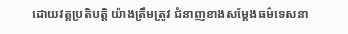ដោយវត្តប្រតិបត្តិ យ៉ាងត្រឹមត្រូវ ជំនាញខាងសម្តែងធម៌ទេសនា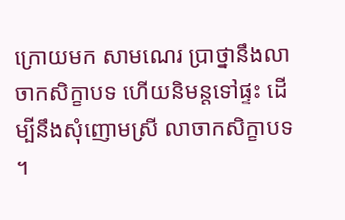ក្រោយមក សាមណេរ ប្រាថ្នានឹងលាចាកសិក្ខាបទ ហើយនិមន្តទៅផ្ទះ ដើម្បីនឹងសុំញោមស្រី លាចាកសិក្ខាបទ ។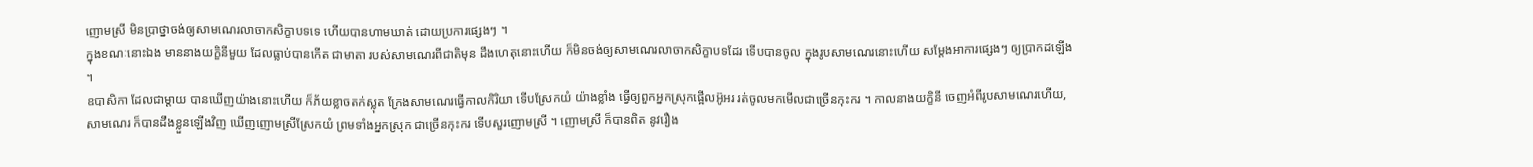ញោមស្រី មិនប្រាថ្នាចង់ឲ្យសាមណេរលាចាកសិក្ខាបទទេ ហើយបានហាមឃាត់ ដោយប្រការផ្សេងៗ ។
ក្នុងខណៈនោះឯង មាននាងយក្ខិនីមួយ ដែលធ្លាប់បានកើត ជាមាតា របស់សាមណេរពីជាតិមុន ដឹងហេតុនោះហើយ ក៏មិនចង់ឲ្យសាមណេរលាចាកសិក្ខាបទដែរ ទើបបានចូល ក្នុងរូបសាមណេរនោះហើយ សម្តែងឣាការផ្សេងៗ ឲ្យប្រាកដឡើង ។
ឧបាសិកា ដែលជាម្តាយ បានឃើញយ៉ាងនោះហើយ ក៏ភ័យខ្លាចតក់ស្លុត ក្រែងសាមណេរធ្វើកាលកិរិយា ទើបស្រែកយំ យ៉ាងខ្លាំង ធ្វើឲ្យពួកឣ្នកស្រុកផ្អើលឣ៊ូឣរ រត់ចូលមកមើលជាច្រើនកុះករ ។ កាលនាងយក្ខិនី ចេញឣំពីរូបសាមណេរហើយ, សាមណេរ ក៏បានដឹងខ្លួនឡើងវិញ ឃើញញោមស្រីស្រែកយំ ព្រមទាំងឣ្នកស្រុក ជាច្រើនកុះករ ទើបសួរញោមស្រី ។ ញោមស្រី ក៏បានពិត នូវរឿង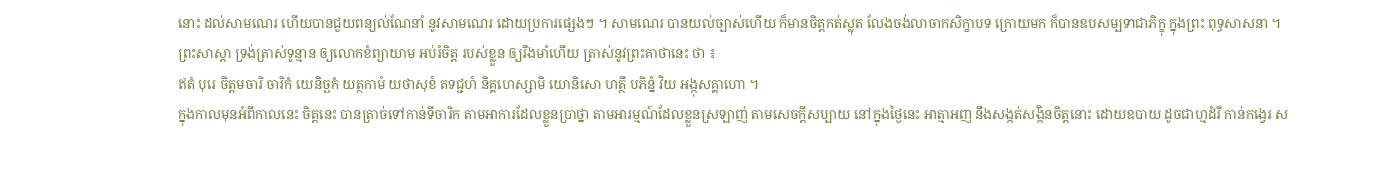នោះ ដល់សាមណេរ ហើយបានជួយពន្យល់ណែនាំ នូវសាមណេរ ដោយប្រការផ្សេងៗ ។ សាមណេរ បានយល់ច្បាស់ហើយ ក៏មានចិត្តកត់ស្លុត លែងចង់លាចាកសិក្ខាបទ ក្រោយមក ក៏បានឧបសម្បទាជាភិក្ខុ ក្នុងព្រះ ពុទ្ធសាសនា ។
ព្រះសាស្តា ទ្រង់ត្រាស់ទូន្មាន ឲ្យលោកខំព្យាយាម ឣប់រំចិត្ត របស់ខ្លួន ឲ្យរឹងមាំហើយ ត្រាស់នូវព្រះគាថានេះ ថា ៖
ឥតំ បុរេ ចិត្តមចារិ ចារិកំ យេនិច្ឆកំ យត្ថកាមំ យថាសុខំ តទជ្ជហំ និគ្គហេស្សាមិ យោនិសោ ហត្ថឹ បភិន្នំ វិយ ឣង្កុសគ្គាហោ ។
ក្នុងកាលមុនឣំពីកាលនេះ ចិត្តនេះ បានត្រាច់ទៅកាន់ទីចារិក តាមឣាការដែលខ្លួនប្រាថ្នា តាមឣារម្មណ៍ដែលខ្លួនស្រឡាញ់ តាមសេចក្តីសប្បាយ នៅក្នុងថ្ងៃនេះ ឣាត្មាឣញ នឹងសង្កត់សង្កិនចិត្តនោះ ដោយឧបាយ ដូចជាហ្មដំរី កាន់កង្វេរ ស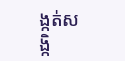ង្កត់សង្កិ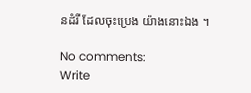នដំរី ដែលចុះប្រេង យ៉ាងនោះឯង ។

No comments:
Write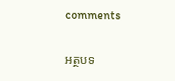comments

អត្ថបទ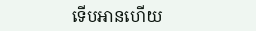ទើបអានហើយ